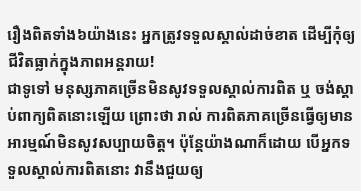រឿងពិតទាំង៦យ៉ាងនេះ អ្នកត្រូវទទួលស្គាល់ដាច់ខាត ដើម្បីកុំឲ្យជីវិតធ្លាក់ក្នុងភាពអន្តរាយ!
ជាទូទៅ មនុស្សភាគច្រើនមិនសូវទទួលស្គាល់ការពិត ឬ ចង់ស្តាប់ពាក្យពិតនោះឡើយ ព្រោះថា រាល់ ការពិតភាគច្រើនធ្វើឲ្យមានអារម្មណ៍មិនសូវសប្បាយចិត្ត។ ប៉ុន្តែយ៉ាងណាក៏ដោយ បើអ្នកទទួលស្គាល់ការពិតនោះ វានឹងជួយឲ្យ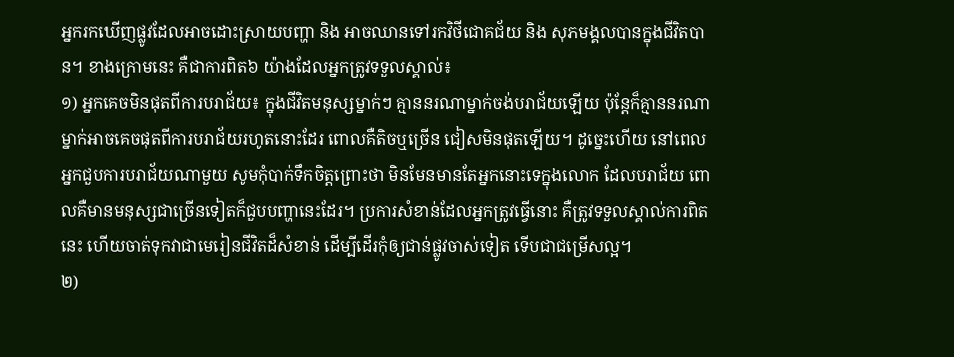អ្នករកឃើញផ្លូវដែលអាចដោះស្រាយបញ្ហា និង អាចឈានទៅរកវិថីជោគជ័យ និង សុភមង្គលបានក្នុងជីវិតបាន។ ខាងក្រោមនេះ គឺជាការពិត៦ យ៉ាងដែលអ្នកត្រូវទទួលស្គាល់៖
១) អ្នកគេចមិនផុតពីការបរាជ័យ៖ ក្នុងជីវិតមនុស្សម្នាក់ៗ គ្មាននរណាម្នាក់ចង់បរាជ័យឡើយ ប៉ុន្តែក៏គ្មាននរណាម្នាក់អាចគេចផុតពីការបរាជ័យរហូតនោះដែរ ពោលគឺតិចឬច្រើន ជៀសមិនផុតឡើយ។ ដូច្នេះហើយ នៅពេលអ្នកជួបការបរាជ័យណាមួយ សូមកុំបាក់ទឹកចិត្តព្រោះថា មិនមែនមានតែអ្នកនោះទេក្នុងលោក ដែលបរាជ័យ ពោលគឺមានមនុស្សជាច្រើនទៀតក៏ជួបបញ្ហានេះដែរ។ ប្រការសំខាន់ដែលអ្នកត្រូវធ្វើនោះ គឺត្រូវទទួលស្គាល់ការពិតនេះ ហើយចាត់ទុកវាជាមេរៀនជីវិតដ៏សំខាន់ ដើម្បីដើរកុំឲ្យជាន់ផ្លូវចាស់ទៀត ទើបជាជម្រើសល្អ។
២)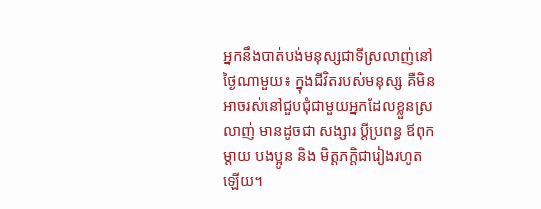អ្នកនឹងបាត់បង់មនុស្សជាទីស្រលាញ់នៅថ្ងៃណាមួយ៖ ក្នុងជីវិតរបស់មនុស្ស គឺមិនអាចរស់នៅជួបជុំជាមួយអ្នកដែលខ្លួនស្រលាញ់ មានដូចជា សង្សារ ប្តីប្រពន្ធ ឪពុកម្ដាយ បងប្អូន និង មិត្តភក្តិជារៀងរហូតឡើយ។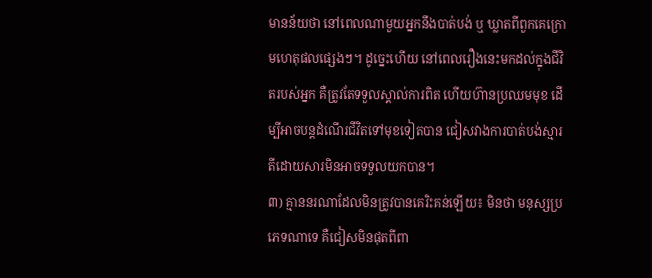មានន័យថា នៅពេលណាមួយអ្នកនឹងបាត់បង់ ឬ ឃ្លាតពីពួកគេក្រោមហេតុផលផ្សេងៗ។ ដូច្នេះហើយ នៅពេលរឿងនេះមកដល់ក្នុងជីវិតរបស់អ្នក គឺត្រូវតែទទួលស្គាល់ការពិត ហើយហ៊ានប្រឈមមុខ ដើម្បីអាចបន្តដំណើរជីវិតទៅមុខទៀតបាន ជៀសវាងការបាត់បង់ស្មារតីដោយសារមិនអាចទទួលយកបាន។
៣) គ្មាននរណាដែលមិនត្រូវបានគេរិះគន់ឡើយ៖ មិនថា មនុស្សប្រភេទណាទេ គឺជៀសមិនផុតពីពា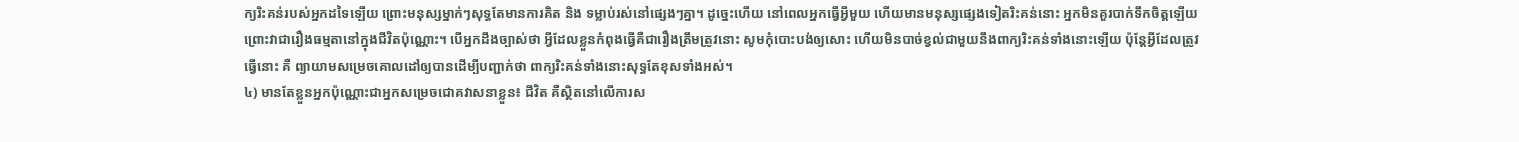ក្យរិះគន់របស់អ្នកដទៃឡើយ ព្រោះមនុស្សម្នាក់ៗសុទ្ធតែមានការគិត និង ទម្លាប់រស់នៅផ្សេងៗគ្នា។ ដូច្នេះហើយ នៅពេលអ្នកធ្វើអ្វីមួយ ហើយមានមនុស្សផ្សេងទៀតរិះគន់នោះ អ្នកមិនគួរបាក់ទឹកចិត្តឡើយ ព្រោះវាជារឿងធម្មតានៅក្នុងជីវិតប៉ុណ្ណោះ។ បើអ្នកដឹងច្បាស់ថា អ្វីដែលខ្លួនកំពុងធ្វើគឺជារឿងត្រឹមត្រូវនោះ សូមកុំបោះបង់ឲ្យសោះ ហើយមិនបាច់ខ្វល់ជាមួយនឹងពាក្យរិះគន់ទាំងនោះឡើយ ប៉ុន្តែអ្វីដែលត្រូវធ្វើនោះ គឺ ព្យាយាមសម្រេចគោលដៅឲ្យបានដើម្បីបញ្ជាក់ថា ពាក្យរិះគន់ទាំងនោះសុទ្ធតែខុសទាំងអស់។
៤) មានតែខ្លួនអ្នកប៉ុណ្ណោះជាអ្នកសម្រេចជោគវាសនាខ្លួន៖ ជីវិត គឺស្ថិតនៅលើការស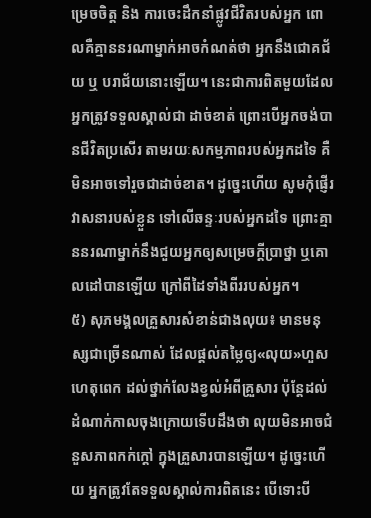ម្រេចចិត្ត និង ការចេះដឹកនាំផ្លូវជីវិតរបស់អ្នក ពោលគឺគ្មាននរណាម្នាក់អាចកំណត់ថា អ្នកនឹងជោគជ័យ ឬ បរាជ័យនោះឡើយ។ នេះជាការពិតមួយដែលអ្នកត្រូវទទួលស្គាល់ជា ដាច់ខាត់ ព្រោះបើអ្នកចង់បានជីវិតប្រសើរ តាមរយៈសកម្មភាពរបស់អ្នកដទៃ គឺមិនអាចទៅរួចជាដាច់ខាត។ ដូច្នេះហើយ សូមកុំផ្ញើរវាសនារបស់ខ្លួន ទៅលើឆន្ទៈរបស់អ្នកដទៃ ព្រោះគ្មាននរណាម្នាក់នឹងជួយអ្នកឲ្យសម្រេចក្តីប្រាថ្នា ឬគោលដៅបានឡើយ ក្រៅពីដៃទាំងពីររបស់អ្នក។
៥) សុភមង្គលគ្រួសារសំខាន់ជាងលុយ៖ មានមនុស្សជាច្រើនណាស់ ដែលផ្តល់តម្លៃឲ្យ«លុយ»ហួសហេតុពេក ដល់ថ្នាក់លែងខ្វល់អំពីគ្រួសារ ប៉ុន្តែដល់ដំណាក់កាលចុងក្រោយទើបដឹងថា លុយមិនអាចជំនួសភាពកក់ក្តៅ ក្នុងគ្រួសារបានឡើយ។ ដូច្នេះហើយ អ្នកត្រូវតែទទួលស្គាល់ការពិតនេះ បើទោះបី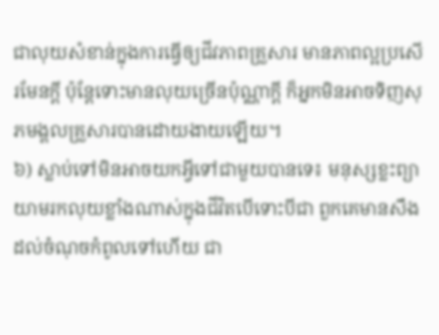ជាលុយសំខាន់ក្នុងការធ្វើឲ្យជីវភាពគ្រួសារ មានភាពល្អប្រសើរមែនក្តី ប៉ុន្តែទោះមានលុយច្រើនប៉ុណ្ណាក្តី ក៏អ្នកមិនអាចទិញសុភមង្គលគ្រួសារបានដោយងាយឡើយ។
៦) ស្លាប់ទៅមិនអាចយកអ្វីទៅជាមួយបានទេ៖ មនុស្សខ្លះព្យាយាមរកលុយខ្លាំងណាស់ក្នុងជីវិតបើទោះបីជា ពួកគេមានសឹងដល់ចំណុចកំពូលទៅហើយ ជា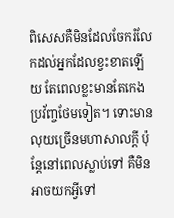ពិសេសគឺមិនដែលចែករំលែកដល់អ្នកដែលខ្វះខាតឡើយ តែពេលខ្លះមានតែកេងប្រវ័ញ្ចថែមទៀត។ ទោះមានលុយច្រើនមហាសាលក្តី ប៉ុន្តែនៅពេលស្លាប់ទៅ គឺមិនអាចយកអ្វីទៅ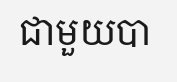ជាមួយបា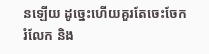នឡើយ ដូច្នេះហើយគួរតែចេះចែករំលែក និង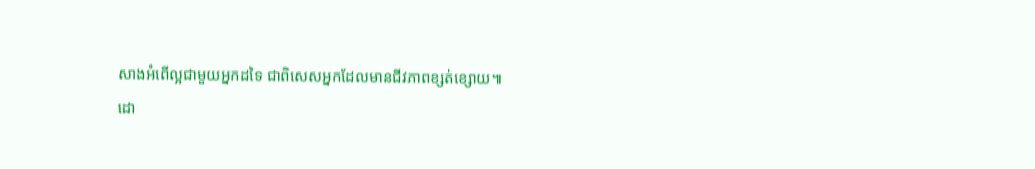សាងអំពើល្អជាមួយអ្នកដទៃ ជាពិសេសអ្នកដែលមានជីវភាពខ្សត់ខ្សោយ៕
ដោ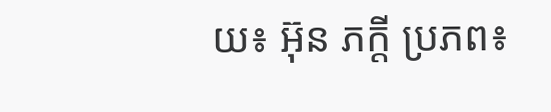យ៖ អ៊ុន ភក្តី ប្រភព៖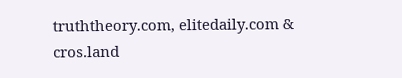truththeory.com, elitedaily.com & cros.land